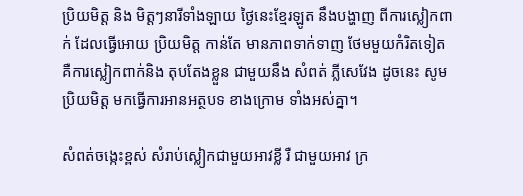ប្រិយមិត្ត និង មិត្តៗនារីទាំងឡាយ ថ្ងៃនេះខ្មែរឡូត នឹងបង្ហាញ ពីការស្លៀកពាក់ ដែលធ្វើអោយ ប្រិយមិត្ត កាន់តែ មានភាពទាក់ទាញ ថែមមួយកំរិតទៀត គឺការស្លៀកពាក់និង តុបតែងខ្លួន ជាមួយនឹង សំពត់ ភ្លីសេវែង ដូចនេះ សូមប្រិយមិត្ត មកធ្វើការអានអត្ថបទ ខាងក្រោម ទាំងអស់គ្នា។

សំពត់ចង្កេះខ្ពស់ សំរាប់ស្លៀកជាមួយអាវខ្លី រឺ ជាមួយអាវ ក្រ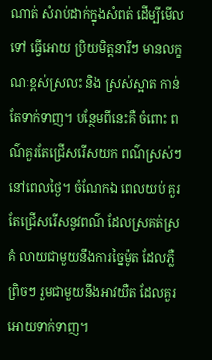ណាត់ សំរាប់ដាក់ក្នុងសំពត់ ដើម្បីមើលទៅ ធ្វើអោយ ប្រិយមិត្តនារីៗ មានលក្ខណៈខ្ពស់ស្រលះ និង ស្រស់ស្អាត កាន់តែទាក់ទាញ។ បន្ថែមពីនេះគឺ ចំពោះ ពណ៌គួរតែជ្រើសរើសយក ពណ៌ស្រស់ៗ នៅពេលថ្ងៃ។ ចំណែកឯ ពេលយប់ គួរតែជ្រើសរើសនូវពណ៌ ដែលស្រគត់ស្រគំ លាយជាមួយនឹងការច្នៃម៉ូត ដែលភ្លឺព្រិចៗ រួមជាមួយនឹងអាវយឺត ដែលគួរអោយទាក់ទាញ។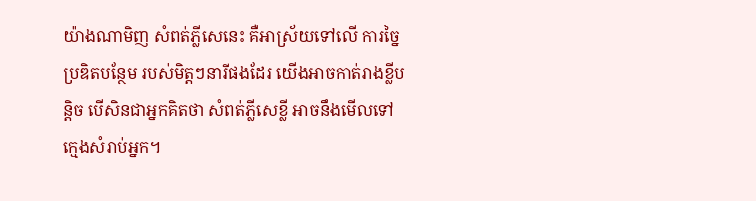យ៉ាងណាមិញ សំពត់ភ្លីសេនេះ គឺអាស្រ័យទៅលើ ការច្នៃប្រឌិតបន្ថែម របស់មិត្តៗនារីផងដែរ យើងអាចកាត់រាងខ្លីបន្តិច បើសិនជាអ្នកគិតថា សំពត់ភ្លីសេខ្លី អាចនឹងមើលទៅក្មេងសំរាប់អ្នក។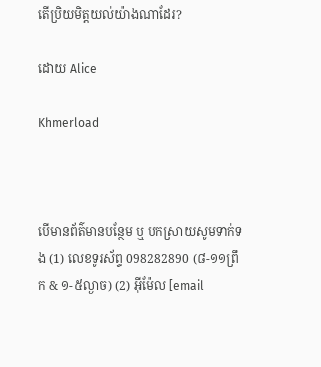តើប្រិយមិត្តយល់យ៉ាងណាដែរ?

ដោយ Alice

Khmerload



បើមានព័ត៌មានបន្ថែម ឬ បកស្រាយសូមទាក់ទង (1) លេខទូរស័ព្ទ 098282890 (៨-១១ព្រឹក & ១-៥ល្ងាច) (2) អ៊ីម៉ែល [email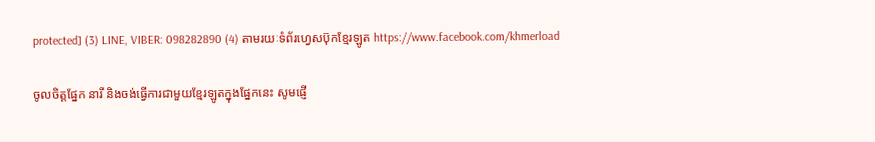protected] (3) LINE, VIBER: 098282890 (4) តាមរយៈទំព័រហ្វេសប៊ុកខ្មែរឡូត https://www.facebook.com/khmerload

ចូលចិត្តផ្នែក នារី និងចង់ធ្វើការជាមួយខ្មែរឡូតក្នុងផ្នែកនេះ សូមផ្ញើ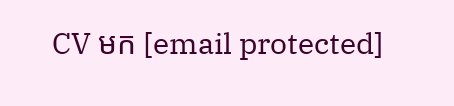CV មក [email protected]